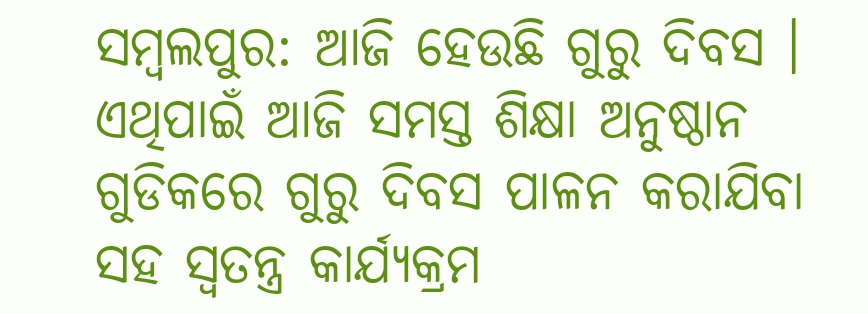ସମ୍ବଲପୁର: ଆଜି ହେଉଛି ଗୁରୁ ଦିବସ । ଏଥିପାଇଁ ଆଜି ସମସ୍ତ ଶିକ୍ଷା ଅନୁଷ୍ଠାନ ଗୁଡିକରେ ଗୁରୁ ଦିବସ ପାଳନ କରାଯିବା ସହ ସ୍ଵତନ୍ତ୍ର କାର୍ଯ୍ୟକ୍ରମ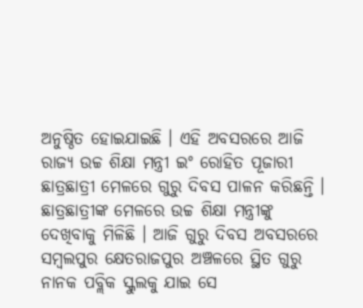ଅନୁଷ୍ଠିତ ହୋଇଯାଇଛି । ଏହି ଅବସରରେ ଆଜି ରାଜ୍ୟ ଉଚ୍ଚ ଶିକ୍ଷା ମନ୍ତ୍ରୀ ଇଂ ରୋହିତ ପୂଜାରୀ ଛାତ୍ରଛାତ୍ରୀ ମେଳରେ ଗୁରୁ ଦିବସ ପାଳନ କରିଛନ୍ତି ।
ଛାତ୍ରଛାତ୍ରୀଙ୍କ ମେଳରେ ଉଚ୍ଚ ଶିକ୍ଷା ମନ୍ତ୍ରୀଙ୍କୁ ଦେଖିବାକୁ ମିଳିଛି । ଆଜି ଗୁରୁ ଦିବସ ଅବସରରେ ସମ୍ବଲପୁର କ୍ଷେତରାଜପୁର ଅଞ୍ଚଳରେ ସ୍ଥିତ ଗୁରୁ ନାନକ ପବ୍ଲିକ ସ୍କୁଲକୁ ଯାଇ ସେ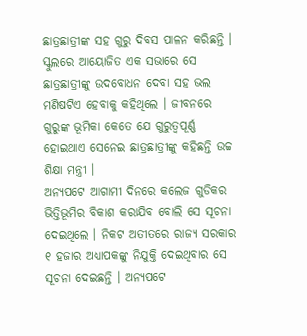ଛାତ୍ରଛାତ୍ରୀଙ୍କ ସହ ଗୁରୁ ଦିବସ ପାଳନ କରିଛନ୍ତି । ସ୍କୁଲରେ ଆୟୋଜିତ ଏକ ସଭାରେ ସେ ଛାତ୍ରଛାତ୍ରୀଙ୍କୁ ଉଦବୋଧନ ଦେବା ସହ ଭଲ ମଣିଷଟିଏ ହେବାକୁ କହିଥିଲେ । ଜୀବନରେ ଗୁରୁଙ୍କ ଭୂମିକା କେତେ ଯେ ଗୁରୁତ୍ବପୂର୍ଣ୍ଣ ହୋଇଥାଏ ସେନେଇ ଛାତ୍ରଛାତ୍ରୀଙ୍କୁ କହିଛନ୍ତି ଉଚ୍ଚ ଶିକ୍ଷା ମନ୍ତ୍ରୀ ।
ଅନ୍ୟପଟେ ଆଗାମୀ ଦିନରେ କଲେଜ ଗୁଡିକର ଭିତ୍ତିଭୂମିର ବିକାଶ କରାଯିବ ବୋଲି ସେ ସୂଚନା ଦେଇଥିଲେ । ନିକଟ ଅତୀତରେ ରାଜ୍ୟ ସରକାର ୧ ହଜାର ଅଧ୍ୟାପକଙ୍କୁ ନିଯୁକ୍ତି ଦେଇଥିବାର ସେ ସୂଚନା ଦେଇଛନ୍ତି । ଅନ୍ୟପଟେ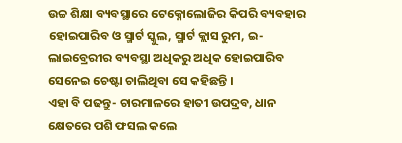ଉଚ୍ଚ ଶିକ୍ଷା ବ୍ୟବସ୍ଥାରେ ଟେକ୍ନୋଲୋଜିର କିପରି ବ୍ୟବହାର ହୋଇପାରିବ ଓ ସ୍ମାର୍ଟ ସ୍କୁଲ, ସ୍ମାର୍ଟ କ୍ଲାସ ରୁମ, ଇ-ଲାଇବ୍ରେରୀର ବ୍ୟବସ୍ଥା ଅଧିକରୁ ଅଧିକ ହୋଇପାରିବ ସେନେଇ ଚେଷ୍ଟା ଚାଲିଥିବା ସେ କହିଛନ୍ତି ।
ଏହା ବି ପଢନ୍ତୁ- ଚାରମାଳରେ ହାତୀ ଉପଦ୍ରବ, ଧାନ କ୍ଷେତରେ ପଶି ଫସଲ କଲେ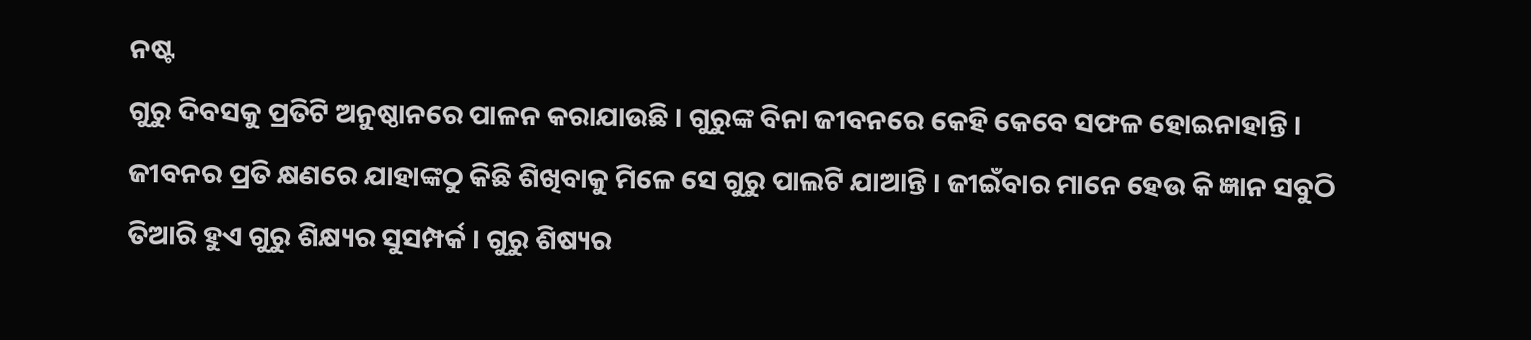ନଷ୍ଟ
ଗୁରୁ ଦିବସକୁ ପ୍ରତିଟି ଅନୁଷ୍ଠାନରେ ପାଳନ କରାଯାଉଛି । ଗୁରୁଙ୍କ ବିନା ଜୀବନରେ କେହି କେବେ ସଫଳ ହୋଇନାହାନ୍ତି । ଜୀବନର ପ୍ରତି କ୍ଷଣରେ ଯାହାଙ୍କଠୁ କିଛି ଶିଖିବାକୁ ମିଳେ ସେ ଗୁରୁ ପାଲଟି ଯାଆନ୍ତି । ଜୀଇଁବାର ମାନେ ହେଉ କି ଜ୍ଞାନ ସବୁଠି ତିଆରି ହୁଏ ଗୁରୁ ଶିକ୍ଷ୍ୟର ସୁସମ୍ପର୍କ । ଗୁରୁ ଶିଷ୍ୟର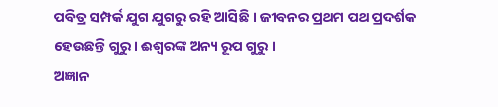ପବିତ୍ର ସମ୍ପର୍କ ଯୁଗ ଯୁଗରୁ ରହି ଆସିଛି । ଜୀବନର ପ୍ରଥମ ପଥ ପ୍ରଦର୍ଶକ ହେଉଛନ୍ତି ଗୁରୁ । ଈଶ୍ବରଙ୍କ ଅନ୍ୟ ରୂପ ଗୁରୁ ।
ଅଜ୍ଞାନ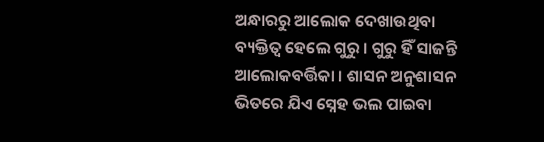ଅନ୍ଧାରରୁ ଆଲୋକ ଦେଖାଉଥିବା ବ୍ୟକ୍ତିତ୍ବ ହେଲେ ଗୁରୁ । ଗୁରୁ ହିଁ ସାଜନ୍ତି ଆଲୋକବର୍ତ୍ତିକା । ଶାସନ ଅନୁଶାସନ ଭିତରେ ଯିଏ ସ୍ନେହ ଭଲ ପାଇବା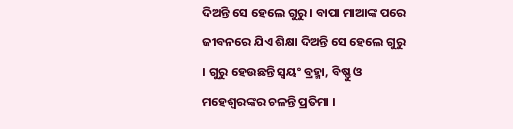ଦିଅନ୍ତି ସେ ହେଲେ ଗୁରୁ । ବାପା ମାଆଙ୍କ ପରେ ଜୀବନରେ ଯିଏ ଶିକ୍ଷା ଦିଅନ୍ତି ସେ ହେଲେ ଗୁରୁ । ଗୁରୁ ହେଉଛନ୍ତି ସ୍ବୟଂ ବ୍ରହ୍ମା, ବିଷ୍ଣୁ ଓ ମହେଶ୍ବରଙ୍କର ଚଳନ୍ତି ପ୍ରତିମା ।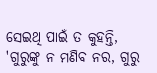ସେଇଥି ପାଇଁ ତ କୁହନ୍ତି, 'ଗୁରୁଙ୍କୁ ନ ମଣିବ ନର, ଗୁରୁ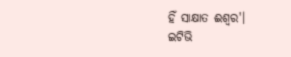ହିଁ ସାକ୍ଷାତ ଈଶ୍ବର'।
ଇଟିଭି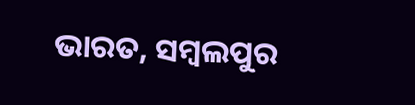ଭାରତ, ସମ୍ବଲପୁର